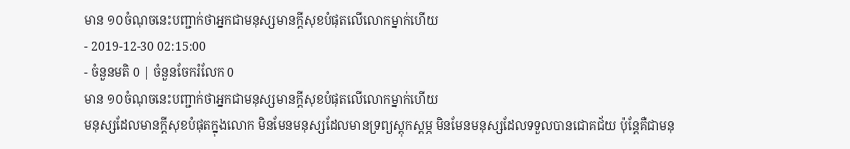មាន ១០ចំណុចនេះបញ្ជាក់ថាអ្នកជាមនុស្សមានក្ដីសុខបំផុតលើលោកម្នាក់ហើយ
- 2019-12-30 02:15:00
- ចំនួនមតិ 0 | ចំនួនចែករំលែក 0
មាន ១០ចំណុចនេះបញ្ជាក់ថាអ្នកជាមនុស្សមានក្ដីសុខបំផុតលើលោកម្នាក់ហើយ
មនុស្សដែលមានក្ដីសុខបំផុតក្នុងលោក មិនមែនមនុស្សដែលមានទ្រព្យស្ដុកស្ដម្ភ មិនមែនមនុស្សដែលទទួលបានជោគជ័យ ប៉ុន្តែគឺជាមនុ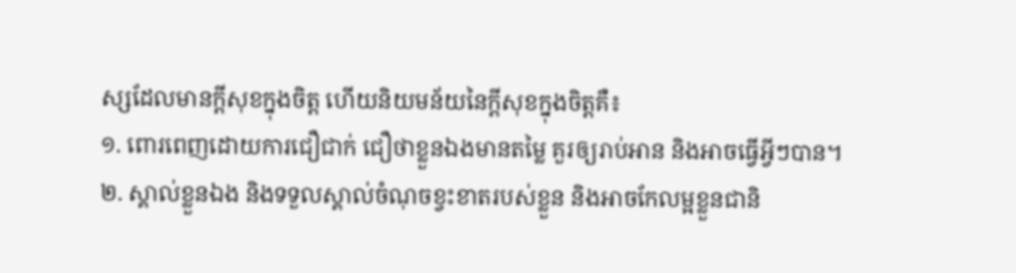ស្សដែលមានក្ដីសុខក្នុងចិត្ត ហើយនិយមន័យនៃក្ដីសុខក្នុងចិត្តគឺ៖
១. ពោរពេញដោយការជឿជាក់ ជឿថាខ្លួនឯងមានតម្លៃ គួរឲ្យរាប់អាន និងអាចធ្វើអ្វីៗបាន។
២. ស្គាល់ខ្លួនឯង និងទទួលស្គាល់ចំណុចខ្វះខាតរបស់ខ្លួន និងអាចកែលម្អខ្លួនជានិ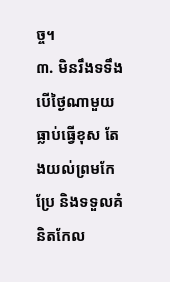ច្ច។
៣. មិនរឹងទទឹង បើថ្ងៃណាមួយធ្លាប់ធ្វើខុស តែងយល់ព្រមកែប្រែ និងទទួលគំនិតកែល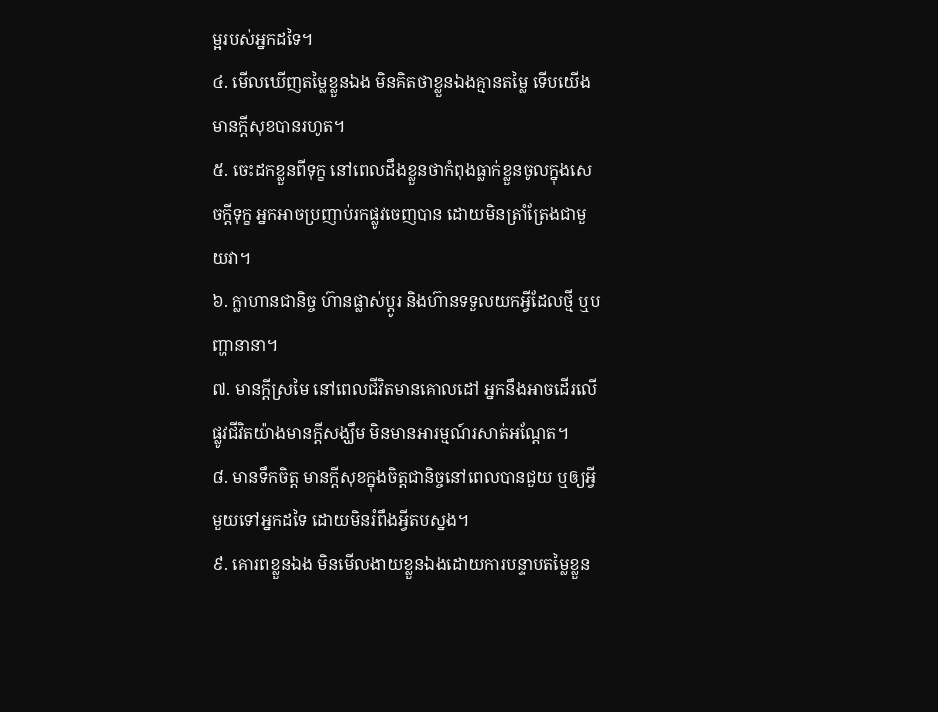ម្អរបស់អ្នកដទៃ។
៤. មើលឃើញតម្លៃខ្លួនឯង មិនគិតថាខ្លួនឯងគ្មានតម្លៃ ទើបយើងមានក្ដីសុខបានរហូត។
៥. ចេះដកខ្លួនពីទុក្ខ នៅពេលដឹងខ្លួនថាកំពុងធ្លាក់ខ្លួនចូលក្នុងសេចក្ដីទុក្ខ អ្នកអាចប្រញាប់រកផ្លូវចេញបាន ដោយមិនត្រាំត្រែងជាមួយវា។
៦. ក្លាហានជានិច្ច ហ៊ានផ្លាស់ប្ដូរ និងហ៊ានទទួលយកអ្វីដែលថ្មី ឬបញ្ហានានា។
៧. មានក្ដីស្រមៃ នៅពេលជីវិតមានគោលដៅ អ្នកនឹងអាចដើរលើផ្លូវជីវិតយ៉ាងមានក្ដីសង្ឃឹម មិនមានអារម្មណ៍រសាត់អណ្ដែត។
៨. មានទឹកចិត្ត មានក្ដីសុខក្នុងចិត្តជានិច្ចនៅពេលបានជួយ ឬឲ្យអ្វីមួយទៅអ្នកដទៃ ដោយមិនរំពឹងអ្វីតបស្នង។
៩. គោរពខ្លួនឯង មិនមើលងាយខ្លួនឯងដោយការបន្ទាបតម្លៃខ្លួន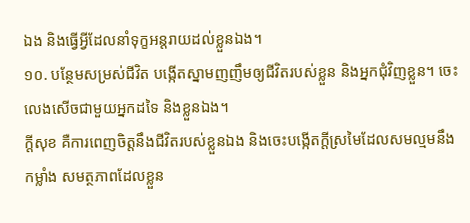ឯង និងធ្វើអ្វីដែលនាំទុក្ខអន្តរាយដល់ខ្លួនឯង។
១០. បន្ថែមសម្រស់ជីវិត បង្កើតស្នាមញញឹមឲ្យជីវិតរបស់ខ្លួន និងអ្នកជុំវិញខ្លួន។ ចេះលេងសើចជាមួយអ្នកដទៃ និងខ្លួនឯង។
ក្ដីសុខ គឺការពេញចិត្តនឹងជីវិតរបស់ខ្លួនឯង និងចេះបង្កើតក្ដីស្រមៃដែលសមល្មមនឹងកម្លាំង សមត្ថភាពដែលខ្លួន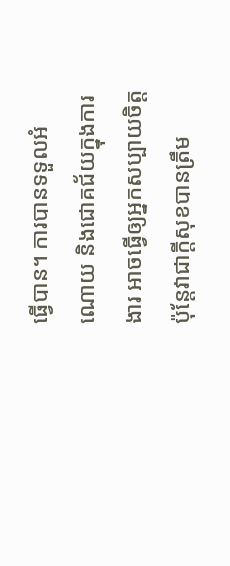ធ្វើបាន។ ការបានទទួលអំណោយ និងជោគជ័យក្នុងការងារ អាចធ្វើឲ្យអ្នកសប្បាយចិត្ត ប៉ុន្តែវាជាក្ដីសុខបានត្រឹម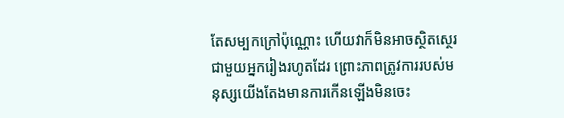តែសម្បកក្រៅប៉ុណ្ណោះ ហើយវាក៏មិនអាចស្ថិតស្ថេរជាមួយអ្នករៀងរហូតដែរ ព្រោះភាពត្រូវការរបស់មនុស្សយើងតែងមានការកើនឡើងមិនចេះ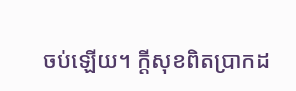ចប់ឡើយ។ ក្ដីសុខពិតប្រាកដ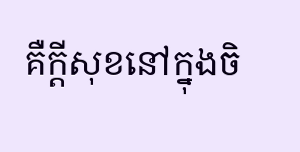គឺក្ដីសុខនៅក្នុងចិ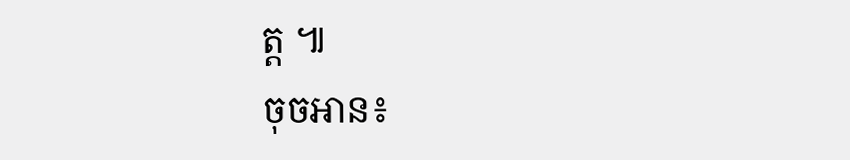ត្ត ៕
ចុចអាន៖